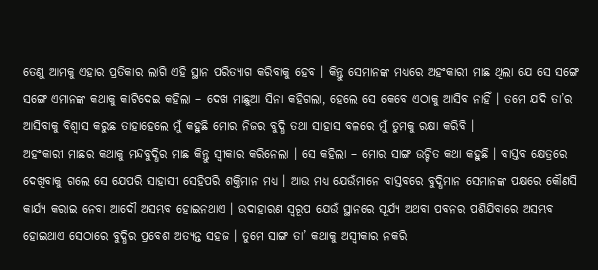ତେଣୁ ଆମକୁ ଏହାର ପ୍ରତିକାର ଲାଗି ଏହି ସ୍ଥାନ ପରିତ୍ୟାଗ କରିବାକୁ ହେବ । କିନ୍ତୁ ସେମାନଙ୍କ ମଧ୍ୟରେ ଅହଂକାରୀ ମାଛ ଥିଲା ଯେ ସେ ସଙ୍ଗେ ସଙ୍ଗେ ଏମାନଙ୍କ କଥାକୁ କାଟିଦେଇ କହିଲା – ଦେଖ ମାଛୁଆ ସିନା କହିଗଲା, ହେଲେ ସେ କେବେ ଏଠାକୁ ଆସିବ ନାହିଁ । ତମେ ଯଦି ତା’ର ଆସିବାକୁ ବିଶ୍ୱାସ କରୁଛ ତାହାହେଲେ ମୁଁ କହୁଛି ମୋର ନିଜର ବୁଦ୍ଧି ତଥା ସାହାସ ବଳରେ ମୁଁ ତୁମକୁ ରକ୍ଷା କରିବି ।
ଅହଂକାରୀ ମାଛର କଥାକୁ ମନ୍ଦବୁଦ୍ଧିର ମାଛ କିନ୍ତୁ ସ୍ୱୀକାର କରିନେଲା । ସେ କହିଲା – ମୋର ସାଙ୍ଗ ଉଚ୍ଚିତ କଥା କହୁଛି । ବାସ୍ତବ କ୍ଷେତ୍ରରେ ଦେଖିବାକୁ ଗଲେ ସେ ଯେପରି ସାହାସୀ ସେହିପରି ଶକ୍ତିମାନ ମଧ୍ୟ । ଆଉ ମଧ୍ୟ ଯେଉଁମାନେ ବାସ୍ତବରେ ବୁଦ୍ଧିମାନ ସେମାନଙ୍କ ପକ୍ଷରେ କୌଣସି କାର୍ଯ୍ୟ କରାଇ ନେବା ଆଦୌ ଅସମ୍ଭବ ହୋଇନଥାଏ । ଉଦାହାରଣ ସ୍ୱରୂପ ଯେଉଁ ସ୍ଥାନରେ ସୂର୍ଯ୍ୟ ଅଥବା ପବନର ପଶିଯିବାରେ ଅସମ୍ଭବ ହୋଇଥାଏ ସେଠାରେ ବୁଦ୍ଧିର ପ୍ରବେଶ ଅତ୍ୟନ୍ତ ସହଜ । ତୁମେ ସାଙ୍ଗ ତା’ କଥାକୁ ଅସ୍ୱୀକାର ନକରି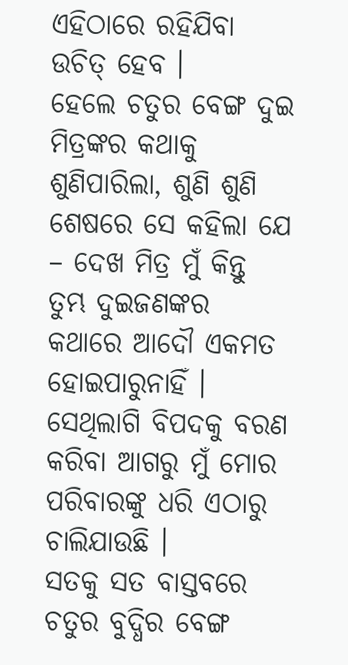ଏହିଠାରେ ରହିଯିବା ଉଚିତ୍ ହେବ ।
ହେଲେ ଚତୁର ବେଙ୍ଗ ଦୁଇ ମିତ୍ରଙ୍କର କଥାକୁ ଶୁଣିପାରିଲା, ଶୁଣି ଶୁଣି ଶେଷରେ ସେ କହିଲା ଯେ – ଦେଖ ମିତ୍ର ମୁଁ କିନ୍ତୁ ତୁମ୍ଭ ଦୁଇଜଣଙ୍କର କଥାରେ ଆଦୌ ଏକମତ ହୋଇପାରୁନାହିଁ । ସେଥିଲାଗି ବିପଦକୁ ବରଣ କରିବା ଆଗରୁ ମୁଁ ମୋର ପରିବାରଙ୍କୁ ଧରି ଏଠାରୁ ଚାଲିଯାଉଛି ।
ସତକୁ ସତ ବାସ୍ତବରେ ଚତୁର ବୁଦ୍ଧିର ବେଙ୍ଗ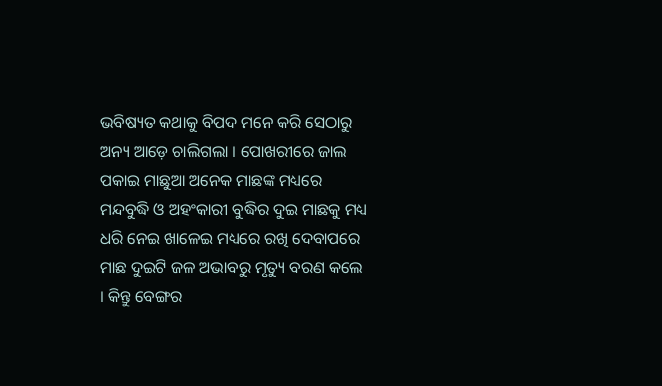ଭବିଷ୍ୟତ କଥାକୁ ବିପଦ ମନେ କରି ସେଠାରୁ ଅନ୍ୟ ଆଡ଼େ ଚାଲିଗଲା । ପୋଖରୀରେ ଜାଲ ପକାଇ ମାଛୁଆ ଅନେକ ମାଛଙ୍କ ମଧ୍ୟରେ ମନ୍ଦବୁଦ୍ଧି ଓ ଅହଂକାରୀ ବୁଦ୍ଧିର ଦୁଇ ମାଛକୁ ମଧ୍ୟ ଧରି ନେଇ ଖାଳେଇ ମଧ୍ୟରେ ରଖି ଦେବାପରେ ମାଛ ଦୁଇଟି ଜଳ ଅଭାବରୁ ମୃତ୍ୟୁ ବରଣ କଲେ । କିନ୍ତୁ ବେଙ୍ଗର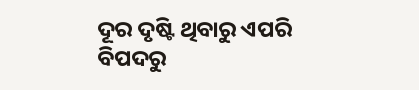ଦୂର ଦୃଷ୍ଟି ଥିବାରୁ ଏପରି ବିପଦରୁ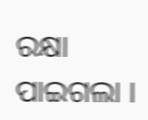ରକ୍ଷା ପାଇଗଲା ।